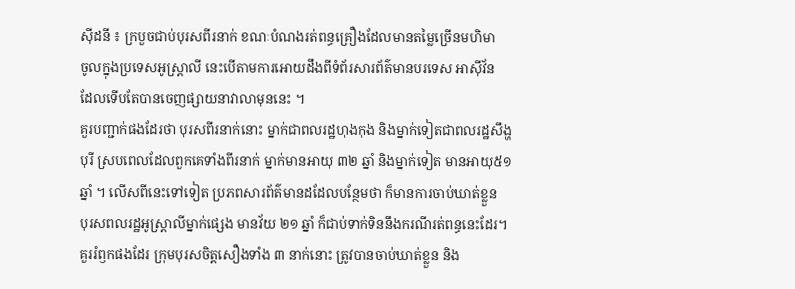ស៊ីដនី ៖ ក្របួចជាប់បុរសពីរនាក់ ខណៈបំណងរត់ពន្ធគ្រឿងដែលមានតម្លៃច្រើនមហិមា
ចូលក្នុងប្រទេសអូស្រ្តាលី នេះបើតាមការអោយដឹងពីទំព័រសារព័ត៌មានបរទេស អាស៊ីវ័ន
ដែលទើបតែបានចេញផ្សាយនាវាលាមុននេះ ។
គួរបញ្ជាក់ផងដែរថា បុរសពីរនាក់នោះ ម្នាក់ជាពលរដ្ឋហុងកុង និងម្នាក់ទៀតជាពលរដ្ឋសឹង្ហ
បុរី ស្របពេលដែលពួកគេទាំងពីរនាក់ ម្នាក់មានអាយុ ៣២ ឆ្នាំ និងម្នាក់ទៀត មានអាយុ៥១
ឆ្នាំ ។ លើសពីនេះទៅទៀត ប្រភពសារព័ត៌មានដដែលបន្ថែមថា ក៏មានការចាប់ឃាត់ខ្លួន
បុរសពលរដ្ឋអូស្រ្តាលីម្នាក់ផ្សេង មានវ័យ ២១ ឆ្នាំ ក៏ជាប់ទាក់ទិននឹងករណីរត់ពន្ធនេះដែរ។
គួររំឭកផងដែរ ក្រុមបុរសចិត្តសឿងទាំង ៣ នាក់នោះ ត្រូវបានចាប់ឃាត់ខ្លួន និង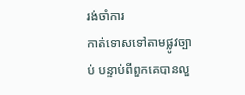រង់ចាំការ
កាត់ទោសទៅតាមផ្លូវច្បាប់ បន្ទាប់ពីពួកគេបានលួ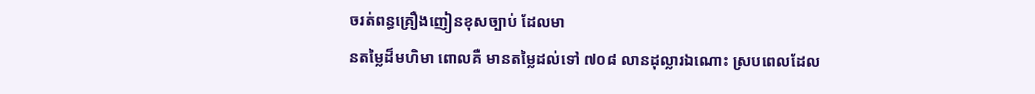ចរត់ពន្ធគ្រឿងញៀនខុសច្បាប់ ដែលមា
នតម្លៃដ៏មហិមា ពោលគឺ មានតម្លៃដល់ទៅ ៧០៨ លានដុល្លារឯណោះ ស្របពេលដែល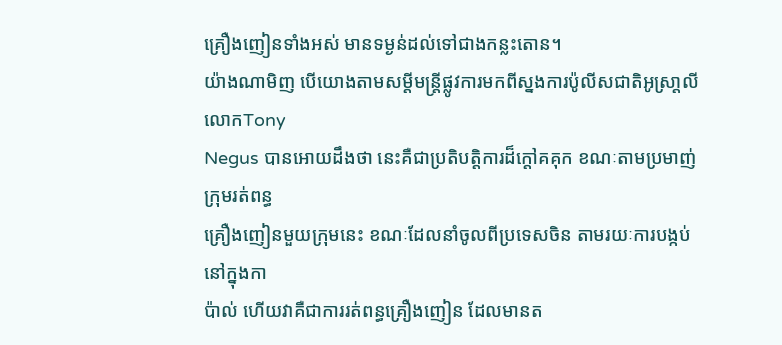គ្រឿងញៀនទាំងអស់ មានទម្ងន់ដល់ទៅជាងកន្លះតោន។
យ៉ាងណាមិញ បើយោងតាមសម្តីមន្រ្តីផ្លូវការមកពីស្នងការប៉ូលីសជាតិអូស្រា្តលី លោកTony
Negus បានអោយដឹងថា នេះគឺជាប្រតិបត្តិការដ៏ក្តៅគគុក ខណៈតាមប្រមាញ់ក្រុមរត់ពន្ធ
គ្រឿងញៀនមួយក្រុមនេះ ខណៈដែលនាំចូលពីប្រទេសចិន តាមរយៈការបង្កប់នៅក្នុងកា
ប៉ាល់ ហើយវាគឺជាការរត់ពន្ធគ្រឿងញៀន ដែលមានត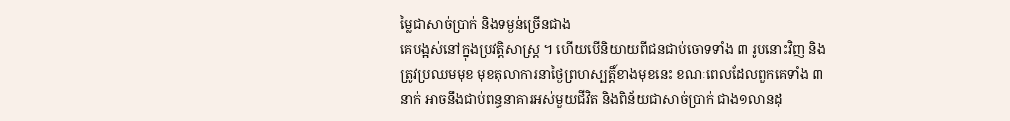ម្លៃជាសាច់ប្រាក់ និងទម្ងន់ច្រើនជាង
គេបង្អស់នៅក្នុងប្រវត្តិសាស្រ្ត ។ ហើយបើនិយាយពីជនជាប់ចោទទាំង ៣ រូបនោះវិញ និង
ត្រូវប្រឈមមុខ មុខតុលាការនាថ្ងៃព្រហស្បត្តិ៍ខាងមុខនេះ ខណៈពេលដែលពួកគេទាំង ៣
នាក់ អាចនឹងជាប់ពន្ធនាគារអស់មួយជីវិត និងពិន័យជាសាច់ប្រាក់ ជាង១លានដុ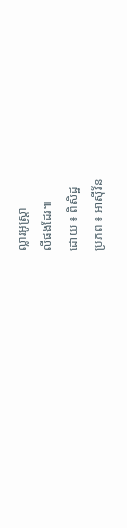ល្លារអូស្រ្តា
លីផងដែរ៕
ដោយ ៖ ពិសិដ្ឋ
ប្រភព ៖ អាស៊ីវ័ន